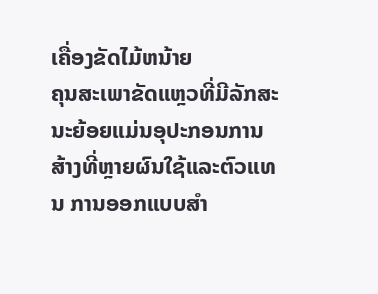ເຄື່ອງຂັດໄມ້ຫນ້າຍ
ຄຸນສະເພາຂັດແຫຼວທີ່ມີລັກສະນະຍ້ອຍແມ່ນອຸປະກອນການສ້າງທີ່ຫຼາຍຜົນໃຊ້ແລະຕົວແທນ ການອອກແບບສຳ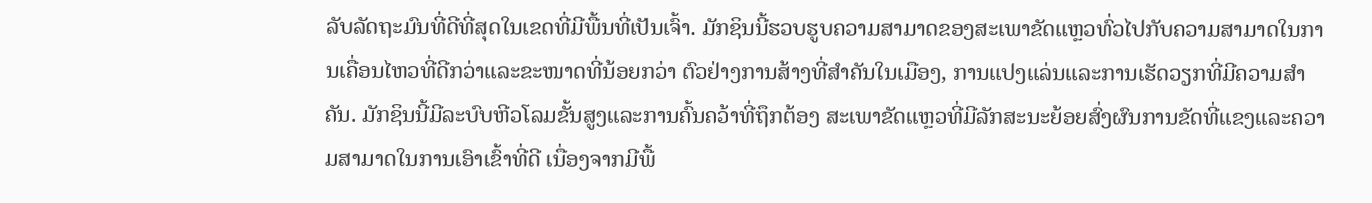ລັບລັດຖະມົນທີ່ດີທີ່ສຸດໃນເຂດທີ່ມີພື້ນທີ່ເປັນເຈົ້າ. ມັກຊິນນີ້ຮວບຮູບຄວາມສາມາດຂອງສະເພາຂັດແຫຼວທົ່ວໄປກັບຄວາມສາມາດໃນການເຄື່ອນໄຫວທີ່ດີກວ່າແລະຂະໜາດທີ່ນ້ອຍກວ່າ ຕົວຢ່າງການສ້າງທີ່ສຳຄັນໃນເມືອງ, ການແປງແລ່ນແລະການເຮັດວຽກທີ່ມີຄວາມສຳຄັນ. ມັກຊິນນີ້ມີລະບົບຫີວໂລມຂັ້ນສູງແລະການຄົ້ນຄວ້າທີ່ຖຶກຕ້ອງ ສະເພາຂັດແຫຼວທີ່ມີລັກສະນະຍ້ອຍສົ່ງຜົນການຂັດທີ່ແຂງແລະຄວາມສາມາດໃນການເອົາເຂົ້າທີ່ດີ ເນື່ອງຈາກມີພື້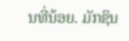ນທີ່ນ້ອຍ. ມັກຊິນ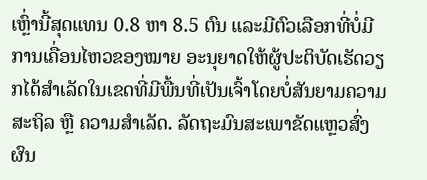ເຫຼົ່ານີ້ສຸດແທນ 0.8 ຫາ 8.5 ຕົນ ແລະມີຕົວເລືອກທີ່ບໍ່ມີການເຄື່ອນໄຫວຂອງໝາຍ ອະນຸຍາດໃຫ້ຜູ້ປະຕິບັດເຮັດວຽກໄດ້ສຳເລັດໃນເຂດທີ່ມີພື້ນທີ່ເປັນເຈົ້າໂດຍບໍ່ສັນຍາມຄວາມສະຖິລ ຫຼື ຄວາມສຳເລັດ. ລັດຖະມົນສະເພາຂັດແຫຼວສົ່ງຜົນ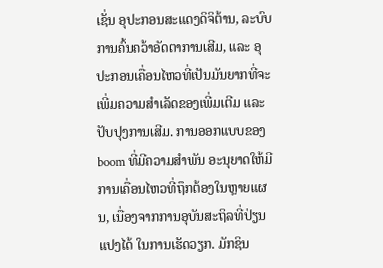ເຊັ່ນ ອຸປະກອນສະແດງດິຈິຕ້ານ, ລະບົບການຄົ້ນຄວ້າອັດຕາການເສີມ, ແລະ ອຸປະກອນເຄື່ອນໄຫວທີ່ເປັນມັນຍາກທີ່ຈະເພີ່ມຄວາມສຳເລັດຂອງເພີ່ມເຕີມ ແລະ ປັບປຸງການເສີມ. ການອອກແບບຂອງboom ທີ່ມີຄວາມສຳພັນ ອະນຸຍາດໃຫ້ມີການເຄື່ອນໄຫວທີ່ຖຶກຕ້ອງໃນຫຼາຍແຜນ, ເນື່ອງຈາກການອຸບັນສະຖິລທີ່ປ່ຽນແປງໄດ້ ໃນການເຮັດວຽກ. ມັກຊິນ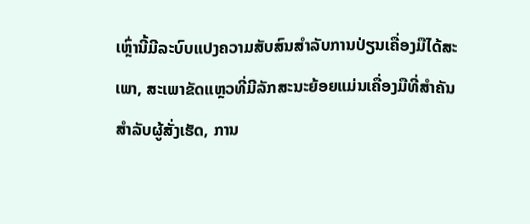ເຫຼົ່ານີ້ມີລະບົບແປງຄວາມສັບສົນສຳລັບການປ່ຽນເຄື່ອງມືໄດ້ສະເພາ, ສະເພາຂັດແຫຼວທີ່ມີລັກສະນະຍ້ອຍແມ່ນເຄື່ອງມືທີ່ສຳຄັນສຳລັບຜູ້ສັ່ງເຮັດ, ການ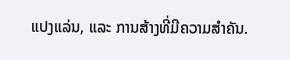ແປງແລ່ນ, ແລະ ການສ້າງທີ່ມີຄວາມສຳຄັນ.